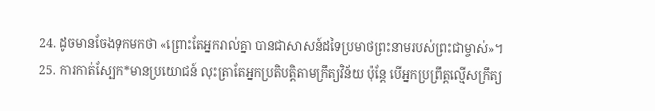24. ដូចមានចែងទុកមកថា «ព្រោះតែអ្នករាល់គ្នា បានជាសាសន៍ដទៃប្រមាថព្រះនាមរបស់ព្រះជាម្ចាស់»។
25. ការកាត់ស្បែក*មានប្រយោជន៍ លុះត្រាតែអ្នកប្រតិបត្តិតាមក្រឹត្យវិន័យ ប៉ុន្តែ បើអ្នកប្រព្រឹត្តល្មើសក្រឹត្យ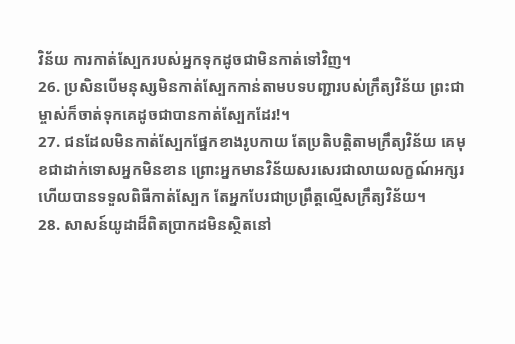វិន័យ ការកាត់ស្បែករបស់អ្នកទុកដូចជាមិនកាត់ទៅវិញ។
26. ប្រសិនបើមនុស្សមិនកាត់ស្បែកកាន់តាមបទបញ្ជារបស់ក្រឹត្យវិន័យ ព្រះជាម្ចាស់ក៏ចាត់ទុកគេដូចជាបានកាត់ស្បែកដែរ!។
27. ជនដែលមិនកាត់ស្បែកផ្នែកខាងរូបកាយ តែប្រតិបត្តិតាមក្រឹត្យវិន័យ គេមុខជាដាក់ទោសអ្នកមិនខាន ព្រោះអ្នកមានវិន័យសរសេរជាលាយលក្ខណ៍អក្សរ ហើយបានទទួលពិធីកាត់ស្បែក តែអ្នកបែរជាប្រព្រឹត្តល្មើសក្រឹត្យវិន័យ។
28. សាសន៍យូដាដ៏ពិតប្រាកដមិនស្ថិតនៅ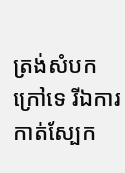ត្រង់សំបកក្រៅទេ រីឯការកាត់ស្បែក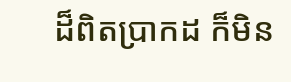ដ៏ពិតប្រាកដ ក៏មិន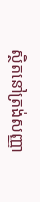ស្ថិតនៅត្រង់សញ្ញា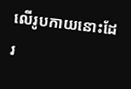លើរូបកាយនោះដែរ